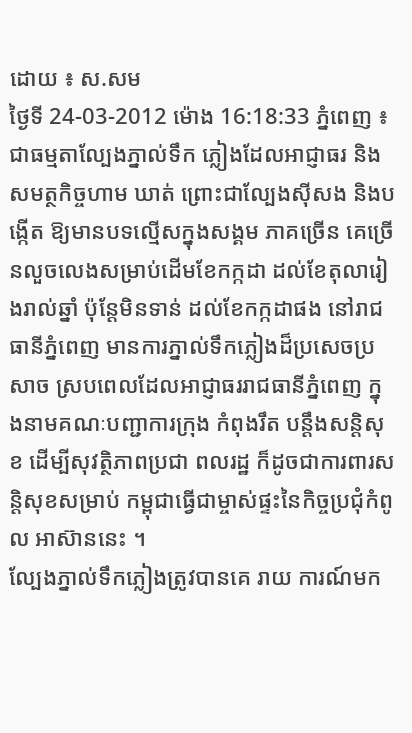ដោយ ៖ ស.សម
ថ្ងៃទី 24-03-2012 ម៉ោង 16:18:33 ភ្នំពេញ ៖ ជាធម្មតាល្បែងភ្នាល់ទឹក ភ្លៀងដែលអាជ្ញាធរ និងសមត្ថកិច្ចហាម ឃាត់ ព្រោះជាល្បែងស៊ីសង និងបង្កើត ឱ្យមានបទល្មើសក្នុងសង្គម ភាគច្រើន គេច្រើនលួចលេងសម្រាប់ដើមខែកក្កដា ដល់ខែតុលារៀងរាល់ឆ្នាំ ប៉ុន្ដែមិនទាន់ ដល់ខែកក្កដាផង នៅរាជធានីភ្នំពេញ មានការភ្នាល់ទឹកភ្លៀងដ៏ប្រសេចប្រសាច ស្របពេលដែលអាជ្ញាធររាជធានីភ្នំពេញ ក្នុងនាមគណៈបញ្ជាការក្រុង កំពុងរឹត បន្ដឹងសន្ដិសុខ ដើម្បីសុវត្ថិភាពប្រជា ពលរដ្ឋ ក៏ដូចជាការពារសន្ដិសុខសម្រាប់ កម្ពុជាធ្វើជាម្ចាស់ផ្ទះនៃកិច្ចប្រជុំកំពូល អាស៊ាននេះ ។
ល្បែងភ្នាល់ទឹកភ្លៀងត្រូវបានគេ រាយ ការណ៍មក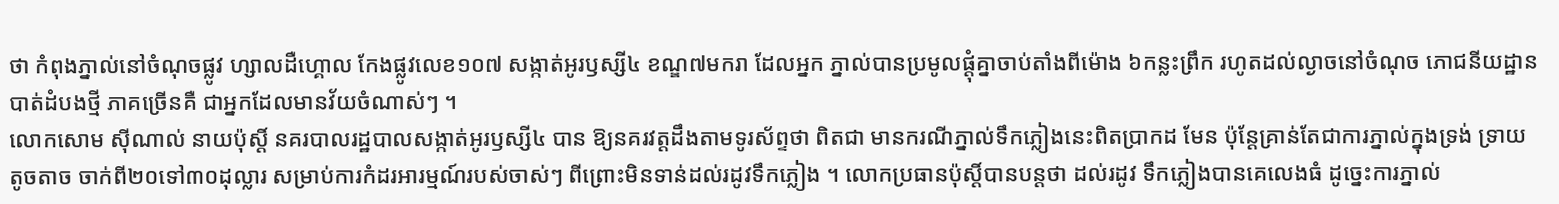ថា កំពុងភ្នាល់នៅចំណុចផ្លូវ ហ្សាលដឺហ្គោល កែងផ្លូវលេខ១០៧ សង្កាត់អូរឫស្សី៤ ខណ្ឌ៧មករា ដែលអ្នក ភ្នាល់បានប្រមូលផ្ដុំគ្នាចាប់តាំងពីម៉ោង ៦កន្លះព្រឹក រហូតដល់ល្ងាចនៅចំណុច ភោជនីយដ្ឋានបាត់ដំបងថ្មី ភាគច្រើនគឺ ជាអ្នកដែលមានវ័យចំណាស់ៗ ។
លោកសោម ស៊ីណាល់ នាយប៉ុស្ដិ៍ នគរបាលរដ្ឋបាលសង្កាត់អូរឫស្សី៤ បាន ឱ្យនគរវត្ដដឹងតាមទូរស័ព្ទថា ពិតជា មានករណីភ្នាល់ទឹកភ្លៀងនេះពិតប្រាកដ មែន ប៉ុន្ដែគ្រាន់តែជាការភ្នាល់ក្នុងទ្រង់ ទ្រាយតូចតាច ចាក់ពី២០ទៅ៣០ដុល្លារ សម្រាប់ការកំដរអារម្មណ៍របស់ចាស់ៗ ពីព្រោះមិនទាន់ដល់រដូវទឹកភ្លៀង ។ លោកប្រធានប៉ុស្ដិ៍បានបន្ដថា ដល់រដូវ ទឹកភ្លៀងបានគេលេងធំ ដូច្នេះការភ្នាល់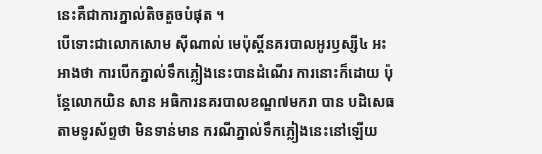នេះគឺជាការភ្នាល់តិចតួចបំផុត ។
បើទោះជាលោកសោម ស៊ីណាល់ មេប៉ុស្ដិ៍នគរបាលអូរឫស្សី៤ អះអាងថា ការបើកភ្នាល់ទឹកភ្លៀងនេះបានដំណើរ ការនោះក៏ដោយ ប៉ុន្ដែលោកយិន សាន អធិការនគរបាលខណ្ឌ៧មករា បាន បដិសេធតាមទូរស័ព្ទថា មិនទាន់មាន ករណីភ្នាល់ទឹកភ្លៀងនេះនៅឡើយ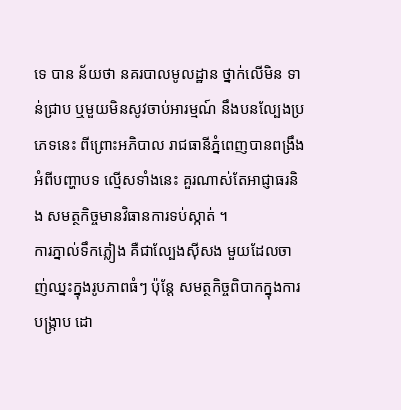ទេ បាន ន័យថា នគរបាលមូលដ្ឋាន ថ្នាក់លើមិន ទាន់ជ្រាប ឬមួយមិនសូវចាប់អារម្មណ៍ នឹងបនល្បែងប្រភេទនេះ ពីព្រោះអភិបាល រាជធានីភ្នំពេញបានពង្រឹងអំពីបញ្ហាបទ ល្មើសទាំងនេះ គួរណាស់តែអាជ្ញាធរនិង សមត្ថកិច្ចមានវិធានការទប់ស្កាត់ ។
ការភ្នាល់ទឹកភ្លៀង គឺជាល្បែងស៊ីសង មួយដែលចាញ់ឈ្នះក្នុងរូបភាពធំៗ ប៉ុន្ដែ សមត្ថកិច្ចពិបាកក្នុងការបង្ក្រាប ដោ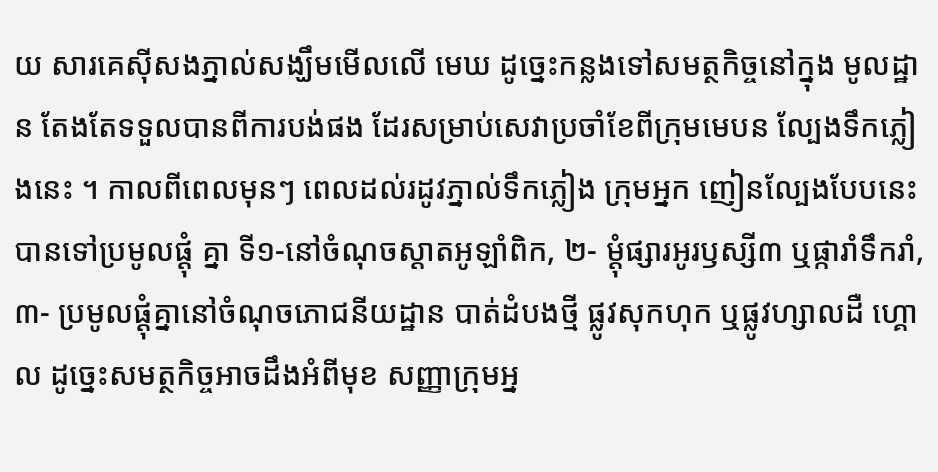យ សារគេស៊ីសងភ្នាល់សង្ឃឹមមើលលើ មេឃ ដូច្នេះកន្លងទៅសមត្ថកិច្ចនៅក្នុង មូលដ្ឋាន តែងតែទទួលបានពីការបង់ផង ដែរសម្រាប់សេវាប្រចាំខែពីក្រុមមេបន ល្បែងទឹកភ្លៀងនេះ ។ កាលពីពេលមុនៗ ពេលដល់រដូវភ្នាល់ទឹកភ្លៀង ក្រុមអ្នក ញៀនល្បែងបែបនេះបានទៅប្រមូលផ្ដុំ គ្នា ទី១-នៅចំណុចស្ដាតអូឡាំពិក, ២- ម្ដុំផ្សារអូរឫស្សី៣ ឬផ្ការាំទឹករាំ, ៣- ប្រមូលផ្ដុំគ្នានៅចំណុចភោជនីយដ្ឋាន បាត់ដំបងថ្មី ផ្លូវសុកហុក ឬផ្លូវហ្សាលដឺ ហ្គោល ដូច្នេះសមត្ថកិច្ចអាចដឹងអំពីមុខ សញ្ញាក្រុមអ្ន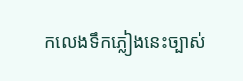កលេងទឹកភ្លៀងនេះច្បាស់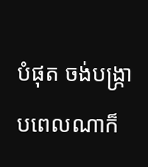បំផុត ចង់បង្ក្រាបពេលណាក៏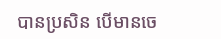បានប្រសិន បើមានចេ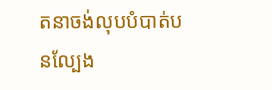តនាចង់លុបបំបាត់បនល្បែង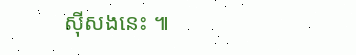ស៊ីសងនេះ ៕